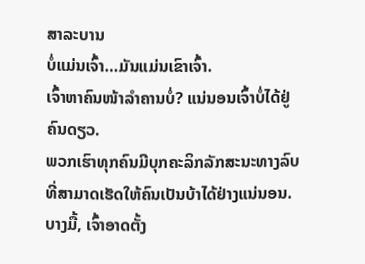ສາລະບານ
ບໍ່ແມ່ນເຈົ້າ…ມັນແມ່ນເຂົາເຈົ້າ.
ເຈົ້າຫາຄົນໜ້າລຳຄານບໍ່? ແນ່ນອນເຈົ້າບໍ່ໄດ້ຢູ່ຄົນດຽວ.
ພວກເຮົາທຸກຄົນມີບຸກຄະລິກລັກສະນະທາງລົບທີ່ສາມາດເຮັດໃຫ້ຄົນເປັນບ້າໄດ້ຢ່າງແນ່ນອນ.
ບາງມື້, ເຈົ້າອາດຕັ້ງ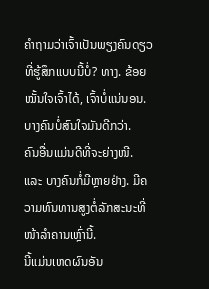ຄຳຖາມວ່າເຈົ້າເປັນພຽງຄົນດຽວທີ່ຮູ້ສຶກແບບນີ້ບໍ່? ທາງ. ຂ້ອຍໝັ້ນໃຈເຈົ້າໄດ້, ເຈົ້າບໍ່ແນ່ນອນ.
ບາງຄົນບໍ່ສົນໃຈມັນດີກວ່າ.
ຄົນອື່ນແມ່ນດີທີ່ຈະຍ່າງໜີ.
ແລະ ບາງຄົນກໍ່ມີຫຼາຍຢ່າງ. ມີຄວາມທົນທານສູງຕໍ່ລັກສະນະທີ່ໜ້າລຳຄານເຫຼົ່ານີ້.
ນີ້ແມ່ນເຫດຜົນອັນ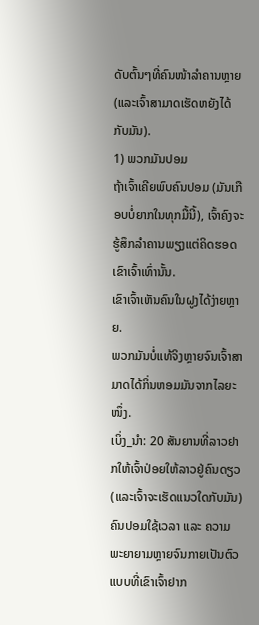ດັບຕົ້ນໆທີ່ຄົນໜ້າລຳຄານຫຼາຍ (ແລະເຈົ້າສາມາດເຮັດຫຍັງໄດ້ກັບມັນ).
1) ພວກມັນປອມ
ຖ້າເຈົ້າເຄີຍພົບຄົນປອມ (ມັນເກືອບບໍ່ຍາກໃນທຸກມື້ນີ້), ເຈົ້າຄົງຈະຮູ້ສຶກລຳຄານພຽງແຕ່ຄິດຮອດເຂົາເຈົ້າເທົ່ານັ້ນ.
ເຂົາເຈົ້າເຫັນຄົນໃນຝູງໄດ້ງ່າຍຫຼາຍ.
ພວກມັນບໍ່ແທ້ຈິງຫຼາຍຈົນເຈົ້າສາມາດໄດ້ກິ່ນຫອມມັນຈາກໄລຍະໜຶ່ງ.
ເບິ່ງ_ນຳ: 20 ສັນຍານທີ່ລາວຢາກໃຫ້ເຈົ້າປ່ອຍໃຫ້ລາວຢູ່ຄົນດຽວ (ແລະເຈົ້າຈະເຮັດແນວໃດກັບມັນ)ຄົນປອມໃຊ້ເວລາ ແລະ ຄວາມພະຍາຍາມຫຼາຍຈົນກາຍເປັນຕົວແບບທີ່ເຂົາເຈົ້າຢາກ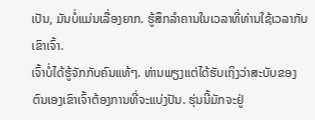ເປັນ, ມັນບໍ່ແມ່ນເລື່ອງຍາກ. ຮູ້ສຶກລຳຄານໃນເວລາທີ່ທ່ານໃຊ້ເວລາກັບເຂົາເຈົ້າ.
ເຈົ້າບໍ່ໄດ້ຮູ້ຈັກກັບຄົນແທ້ໆ. ທ່ານພຽງແຕ່ໄດ້ຮັບເຖິງວ່າສະບັບຂອງຕົນເອງເຂົາເຈົ້າຕ້ອງການທີ່ຈະແບ່ງປັນ. ຮຸ່ນນີ້ມັກຈະຢູ່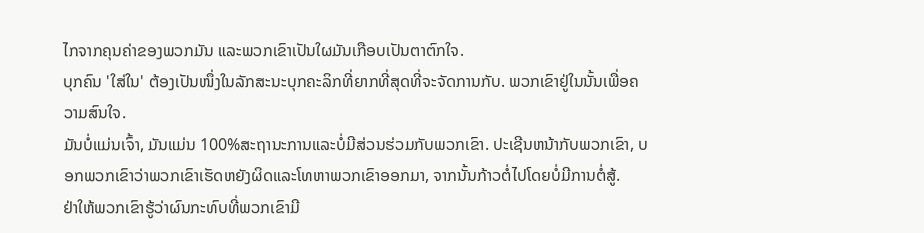ໄກຈາກຄຸນຄ່າຂອງພວກມັນ ແລະພວກເຂົາເປັນໃຜມັນເກືອບເປັນຕາຕົກໃຈ.
ບຸກຄົນ 'ໃສ່ໃນ' ຕ້ອງເປັນໜຶ່ງໃນລັກສະນະບຸກຄະລິກທີ່ຍາກທີ່ສຸດທີ່ຈະຈັດການກັບ. ພວກເຂົາຢູ່ໃນນັ້ນເພື່ອຄວາມສົນໃຈ.
ມັນບໍ່ແມ່ນເຈົ້າ, ມັນແມ່ນ 100%ສະຖານະການແລະບໍ່ມີສ່ວນຮ່ວມກັບພວກເຂົາ. ປະເຊີນຫນ້າກັບພວກເຂົາ, ບອກພວກເຂົາວ່າພວກເຂົາເຮັດຫຍັງຜິດແລະໂທຫາພວກເຂົາອອກມາ, ຈາກນັ້ນກ້າວຕໍ່ໄປໂດຍບໍ່ມີການຕໍ່ສູ້.
ຢ່າໃຫ້ພວກເຂົາຮູ້ວ່າຜົນກະທົບທີ່ພວກເຂົາມີ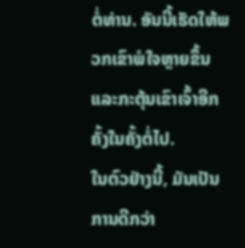ຕໍ່ທ່ານ. ອັນນີ້ເຮັດໃຫ້ພວກເຂົາພໍໃຈຫຼາຍຂຶ້ນ ແລະກະຕຸ້ນເຂົາເຈົ້າອີກຄັ້ງໃນຄັ້ງຕໍ່ໄປ.
ໃນຕົວຢ່າງນີ້, ມັນເປັນການດີກວ່າ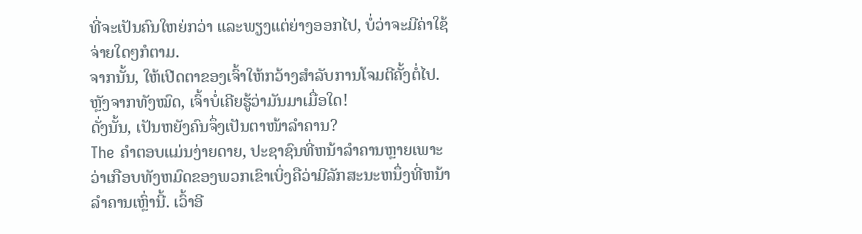ທີ່ຈະເປັນຄົນໃຫຍ່ກວ່າ ແລະພຽງແຕ່ຍ່າງອອກໄປ, ບໍ່ວ່າຈະມີຄ່າໃຊ້ຈ່າຍໃດໆກໍຕາມ.
ຈາກນັ້ນ, ໃຫ້ເປີດຕາຂອງເຈົ້າໃຫ້ກວ້າງສຳລັບການໂຈມຕີຄັ້ງຕໍ່ໄປ.
ຫຼັງຈາກທັງໝົດ, ເຈົ້າບໍ່ເຄີຍຮູ້ວ່າມັນມາເມື່ອໃດ!
ດັ່ງນັ້ນ, ເປັນຫຍັງຄົນຈຶ່ງເປັນຕາໜ້າລຳຄານ?
The ຄໍາຕອບແມ່ນງ່າຍດາຍ, ປະຊາຊົນທີ່ຫນ້າລໍາຄານຫຼາຍເພາະວ່າເກືອບທັງຫມົດຂອງພວກເຂົາເບິ່ງຄືວ່າມີລັກສະນະຫນຶ່ງທີ່ຫນ້າລໍາຄານເຫຼົ່ານີ້. ເວົ້າອີ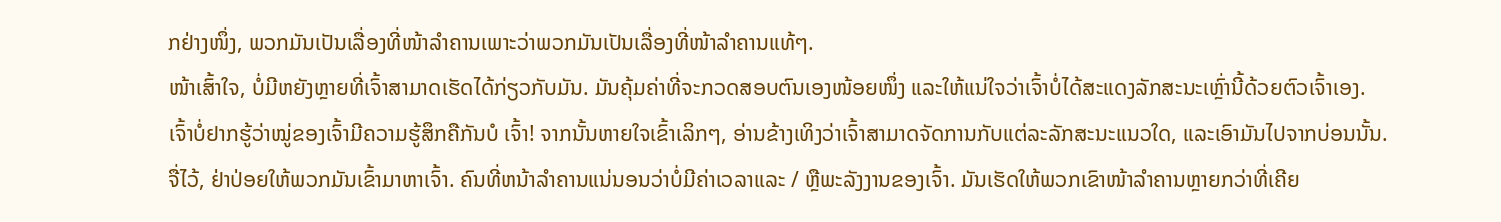ກຢ່າງໜຶ່ງ, ພວກມັນເປັນເລື່ອງທີ່ໜ້າລຳຄານເພາະວ່າພວກມັນເປັນເລື່ອງທີ່ໜ້າລຳຄານແທ້ໆ.
ໜ້າເສົ້າໃຈ, ບໍ່ມີຫຍັງຫຼາຍທີ່ເຈົ້າສາມາດເຮັດໄດ້ກ່ຽວກັບມັນ. ມັນຄຸ້ມຄ່າທີ່ຈະກວດສອບຕົນເອງໜ້ອຍໜຶ່ງ ແລະໃຫ້ແນ່ໃຈວ່າເຈົ້າບໍ່ໄດ້ສະແດງລັກສະນະເຫຼົ່ານີ້ດ້ວຍຕົວເຈົ້າເອງ.
ເຈົ້າບໍ່ຢາກຮູ້ວ່າໝູ່ຂອງເຈົ້າມີຄວາມຮູ້ສຶກຄືກັນບໍ ເຈົ້າ! ຈາກນັ້ນຫາຍໃຈເຂົ້າເລິກໆ, ອ່ານຂ້າງເທິງວ່າເຈົ້າສາມາດຈັດການກັບແຕ່ລະລັກສະນະແນວໃດ, ແລະເອົາມັນໄປຈາກບ່ອນນັ້ນ.
ຈື່ໄວ້, ຢ່າປ່ອຍໃຫ້ພວກມັນເຂົ້າມາຫາເຈົ້າ. ຄົນທີ່ຫນ້າລໍາຄານແນ່ນອນວ່າບໍ່ມີຄ່າເວລາແລະ / ຫຼືພະລັງງານຂອງເຈົ້າ. ມັນເຮັດໃຫ້ພວກເຂົາໜ້າລຳຄານຫຼາຍກວ່າທີ່ເຄີຍ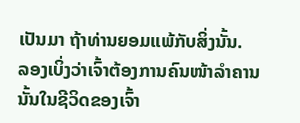ເປັນມາ ຖ້າທ່ານຍອມແພ້ກັບສິ່ງນັ້ນ.
ລອງເບິ່ງວ່າເຈົ້າຕ້ອງການຄົນໜ້າລຳຄານນັ້ນໃນຊີວິດຂອງເຈົ້າ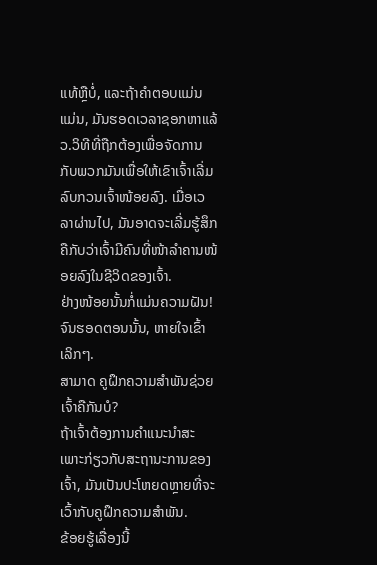ແທ້ຫຼືບໍ່, ແລະຖ້າຄຳຕອບແມ່ນແມ່ນ, ມັນຮອດເວລາຊອກຫາແລ້ວ.ວິທີທີ່ຖືກຕ້ອງເພື່ອຈັດການກັບພວກມັນເພື່ອໃຫ້ເຂົາເຈົ້າເລີ່ມລົບກວນເຈົ້າໜ້ອຍລົງ. ເມື່ອເວລາຜ່ານໄປ, ມັນອາດຈະເລີ່ມຮູ້ສຶກຄືກັບວ່າເຈົ້າມີຄົນທີ່ໜ້າລຳຄານໜ້ອຍລົງໃນຊີວິດຂອງເຈົ້າ.
ຢ່າງໜ້ອຍນັ້ນກໍ່ແມ່ນຄວາມຝັນ!
ຈົນຮອດຕອນນັ້ນ, ຫາຍໃຈເຂົ້າເລິກໆ.
ສາມາດ ຄູຝຶກຄວາມສຳພັນຊ່ວຍເຈົ້າຄືກັນບໍ?
ຖ້າເຈົ້າຕ້ອງການຄຳແນະນຳສະເພາະກ່ຽວກັບສະຖານະການຂອງເຈົ້າ, ມັນເປັນປະໂຫຍດຫຼາຍທີ່ຈະເວົ້າກັບຄູຝຶກຄວາມສຳພັນ.
ຂ້ອຍຮູ້ເລື່ອງນີ້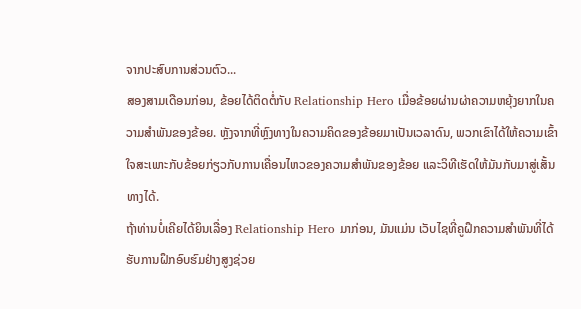ຈາກປະສົບການສ່ວນຕົວ...
ສອງສາມເດືອນກ່ອນ, ຂ້ອຍໄດ້ຕິດຕໍ່ກັບ Relationship Hero ເມື່ອຂ້ອຍຜ່ານຜ່າຄວາມຫຍຸ້ງຍາກໃນຄວາມສຳພັນຂອງຂ້ອຍ. ຫຼັງຈາກທີ່ຫຼົງທາງໃນຄວາມຄິດຂອງຂ້ອຍມາເປັນເວລາດົນ, ພວກເຂົາໄດ້ໃຫ້ຄວາມເຂົ້າໃຈສະເພາະກັບຂ້ອຍກ່ຽວກັບການເຄື່ອນໄຫວຂອງຄວາມສຳພັນຂອງຂ້ອຍ ແລະວິທີເຮັດໃຫ້ມັນກັບມາສູ່ເສັ້ນທາງໄດ້.
ຖ້າທ່ານບໍ່ເຄີຍໄດ້ຍິນເລື່ອງ Relationship Hero ມາກ່ອນ, ມັນແມ່ນ ເວັບໄຊທີ່ຄູຝຶກຄວາມສຳພັນທີ່ໄດ້ຮັບການຝຶກອົບຮົມຢ່າງສູງຊ່ວຍ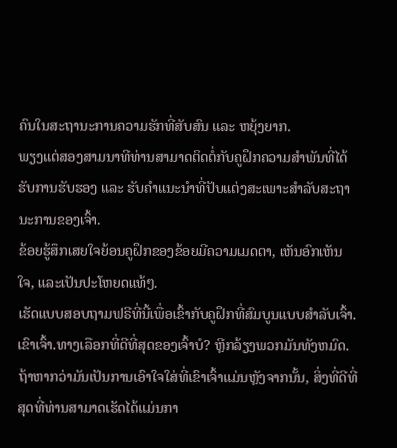ຄົນໃນສະຖານະການຄວາມຮັກທີ່ສັບສົນ ແລະ ຫຍຸ້ງຍາກ.
ພຽງແຕ່ສອງສາມນາທີທ່ານສາມາດຕິດຕໍ່ກັບຄູຝຶກຄວາມສຳພັນທີ່ໄດ້ຮັບການຮັບຮອງ ແລະ ຮັບຄຳແນະນຳທີ່ປັບແຕ່ງສະເພາະສຳລັບສະຖານະການຂອງເຈົ້າ.
ຂ້ອຍຮູ້ສຶກເສຍໃຈຍ້ອນຄູຝຶກຂອງຂ້ອຍມີຄວາມເມດຕາ, ເຫັນອົກເຫັນໃຈ, ແລະເປັນປະໂຫຍດແທ້ໆ.
ເຮັດແບບສອບຖາມຟຣີທີ່ນີ້ເພື່ອເຂົ້າກັບຄູຝຶກທີ່ສົມບູນແບບສຳລັບເຈົ້າ.
ເຂົາເຈົ້າ.ທາງເລືອກທີ່ດີທີ່ສຸດຂອງເຈົ້າບໍ? ຫຼີກລ້ຽງພວກມັນທັງຫມົດ. ຖ້າຫາກວ່າມັນເປັນການເອົາໃຈໃສ່ທີ່ເຂົາເຈົ້າແມ່ນຫຼັງຈາກນັ້ນ, ສິ່ງທີ່ດີທີ່ສຸດທີ່ທ່ານສາມາດເຮັດໄດ້ແມ່ນກາ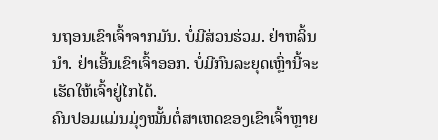ນຖອນເຂົາເຈົ້າຈາກມັນ. ບໍ່ມີສ່ວນຮ່ວມ. ຢ່າຫລິ້ນນຳ. ຢ່າເອີ້ນເຂົາເຈົ້າອອກ. ບໍ່ມີກົນລະຍຸດເຫຼົ່ານີ້ຈະເຮັດໃຫ້ເຈົ້າຢູ່ໄກໄດ້.
ຄົນປອມແມ່ນມຸ່ງໝັ້ນຕໍ່ສາເຫດຂອງເຂົາເຈົ້າຫຼາຍ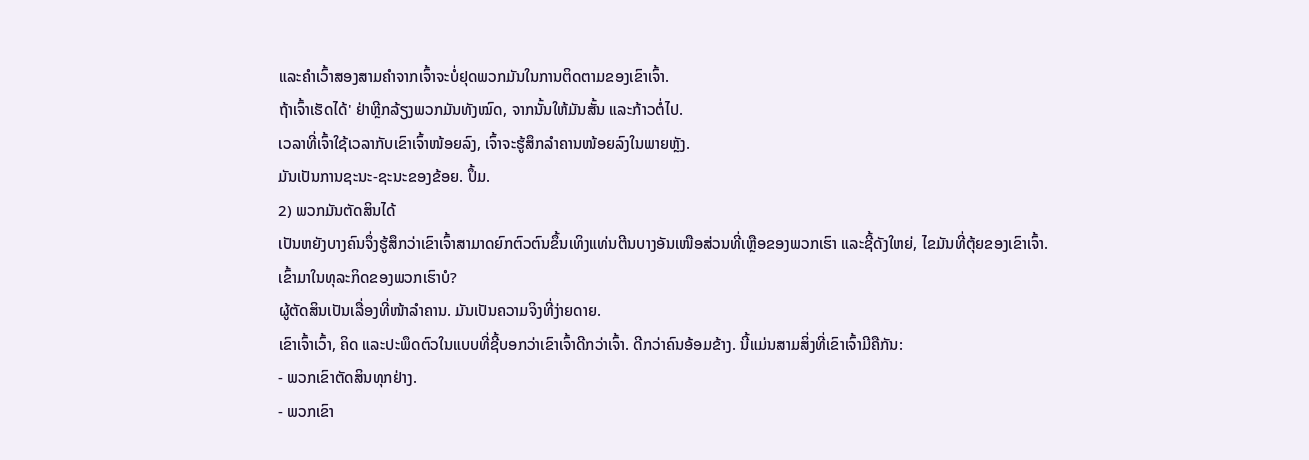ແລະຄຳເວົ້າສອງສາມຄຳຈາກເຈົ້າຈະບໍ່ຢຸດພວກມັນໃນການຕິດຕາມຂອງເຂົາເຈົ້າ.
ຖ້າເຈົ້າເຮັດໄດ້' ຢ່າຫຼີກລ້ຽງພວກມັນທັງໝົດ, ຈາກນັ້ນໃຫ້ມັນສັ້ນ ແລະກ້າວຕໍ່ໄປ.
ເວລາທີ່ເຈົ້າໃຊ້ເວລາກັບເຂົາເຈົ້າໜ້ອຍລົງ, ເຈົ້າຈະຮູ້ສຶກລຳຄານໜ້ອຍລົງໃນພາຍຫຼັງ.
ມັນເປັນການຊະນະ-ຊະນະຂອງຂ້ອຍ. ປຶ້ມ.
2) ພວກມັນຕັດສິນໄດ້
ເປັນຫຍັງບາງຄົນຈຶ່ງຮູ້ສຶກວ່າເຂົາເຈົ້າສາມາດຍົກຕົວຕົນຂຶ້ນເທິງແທ່ນຕີນບາງອັນເໜືອສ່ວນທີ່ເຫຼືອຂອງພວກເຮົາ ແລະຊີ້ດັງໃຫຍ່, ໄຂມັນທີ່ຕຸ້ຍຂອງເຂົາເຈົ້າ. ເຂົ້າມາໃນທຸລະກິດຂອງພວກເຮົາບໍ?
ຜູ້ຕັດສິນເປັນເລື່ອງທີ່ໜ້າລຳຄານ. ມັນເປັນຄວາມຈິງທີ່ງ່າຍດາຍ.
ເຂົາເຈົ້າເວົ້າ, ຄິດ ແລະປະພຶດຕົວໃນແບບທີ່ຊີ້ບອກວ່າເຂົາເຈົ້າດີກວ່າເຈົ້າ. ດີກວ່າຄົນອ້ອມຂ້າງ. ນີ້ແມ່ນສາມສິ່ງທີ່ເຂົາເຈົ້າມີຄືກັນ:
- ພວກເຂົາຕັດສິນທຸກຢ່າງ.
- ພວກເຂົາ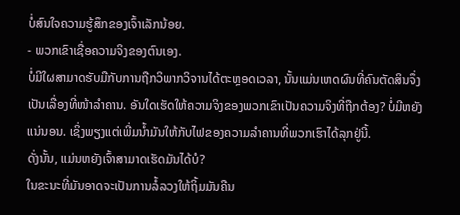ບໍ່ສົນໃຈຄວາມຮູ້ສຶກຂອງເຈົ້າເລັກນ້ອຍ.
- ພວກເຂົາເຊື່ອຄວາມຈິງຂອງຕົນເອງ.
ບໍ່ມີໃຜສາມາດຮັບມືກັບການຖືກວິພາກວິຈານໄດ້ຕະຫຼອດເວລາ, ນັ້ນແມ່ນເຫດຜົນທີ່ຄົນຕັດສິນຈຶ່ງເປັນເລື່ອງທີ່ໜ້າລຳຄານ. ອັນໃດເຮັດໃຫ້ຄວາມຈິງຂອງພວກເຂົາເປັນຄວາມຈິງທີ່ຖືກຕ້ອງ? ບໍ່ມີຫຍັງແນ່ນອນ. ເຊິ່ງພຽງແຕ່ເພີ່ມນໍ້າມັນໃຫ້ກັບໄຟຂອງຄວາມລໍາຄານທີ່ພວກເຮົາໄດ້ລຸກຢູ່ນີ້.
ດັ່ງນັ້ນ, ແມ່ນຫຍັງເຈົ້າສາມາດເຮັດມັນໄດ້ບໍ?
ໃນຂະນະທີ່ມັນອາດຈະເປັນການລໍ້ລວງໃຫ້ຖິ້ມມັນຄືນ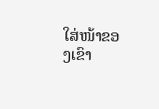ໃສ່ໜ້າຂອງເຂົາ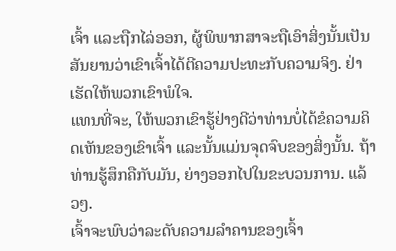ເຈົ້າ ແລະຖືກໄລ່ອອກ, ຜູ້ພິພາກສາຈະຖືເອົາສິ່ງນັ້ນເປັນສັນຍານວ່າເຂົາເຈົ້າໄດ້ຕີຄວາມປະທະກັບຄວາມຈິງ. ຢ່າເຮັດໃຫ້ພວກເຂົາພໍໃຈ.
ແທນທີ່ຈະ, ໃຫ້ພວກເຂົາຮູ້ຢ່າງດີວ່າທ່ານບໍ່ໄດ້ຂໍຄວາມຄິດເຫັນຂອງເຂົາເຈົ້າ ແລະນັ້ນແມ່ນຈຸດຈົບຂອງສິ່ງນັ້ນ. ຖ້າທ່ານຮູ້ສຶກຄືກັບມັນ, ຍ່າງອອກໄປໃນຂະບວນການ. ແລ້ວໆ.
ເຈົ້າຈະພົບວ່າລະດັບຄວາມລຳຄານຂອງເຈົ້າ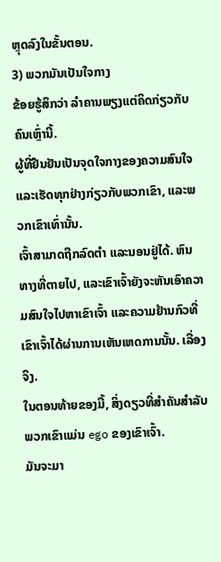ຫຼຸດລົງໃນຂັ້ນຕອນ.
3) ພວກມັນເປັນໃຈກາງ
ຂ້ອຍຮູ້ສຶກວ່າ ລຳຄານພຽງແຕ່ຄິດກ່ຽວກັບຄົນເຫຼົ່ານີ້.
ຜູ້ທີ່ຢືນຢັນເປັນຈຸດໃຈກາງຂອງຄວາມສົນໃຈ ແລະເຮັດທຸກຢ່າງກ່ຽວກັບພວກເຂົາ, ແລະພວກເຂົາເທົ່ານັ້ນ.
ເຈົ້າສາມາດຖືກລົດຕຳ ແລະນອນຢູ່ໄດ້. ຫົນທາງທີ່ຕາຍໄປ, ແລະເຂົາເຈົ້າຍັງຈະຫັນເອົາຄວາມສົນໃຈໄປຫາເຂົາເຈົ້າ ແລະຄວາມຢ້ານກົວທີ່ເຂົາເຈົ້າໄດ້ຜ່ານການເຫັນເຫດການນັ້ນ. ເລື່ອງຈິງ.
ໃນຕອນທ້າຍຂອງມື້, ສິ່ງດຽວທີ່ສໍາຄັນສໍາລັບພວກເຂົາແມ່ນ ego ຂອງເຂົາເຈົ້າ.
ມັນຈະມາ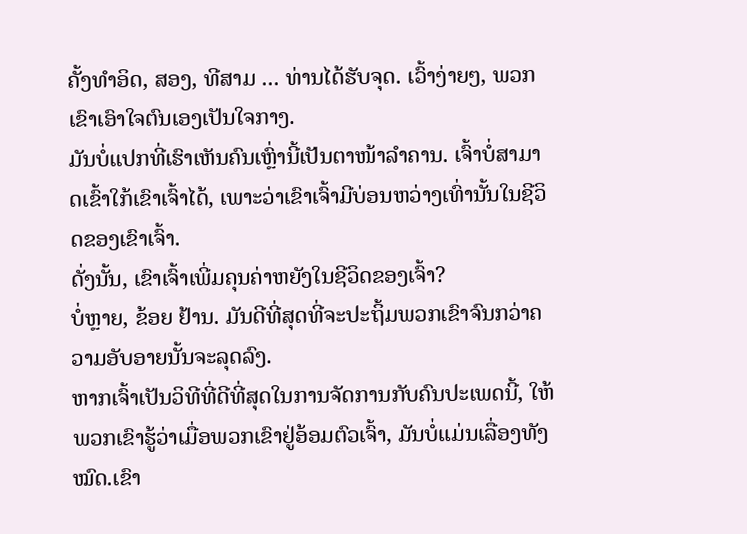ຄັ້ງທໍາອິດ, ສອງ, ທີສາມ ... ທ່ານໄດ້ຮັບຈຸດ. ເວົ້າງ່າຍໆ, ພວກເຂົາເອົາໃຈຕົນເອງເປັນໃຈກາງ.
ມັນບໍ່ແປກທີ່ເຮົາເຫັນຄົນເຫຼົ່ານີ້ເປັນຕາໜ້າລຳຄານ. ເຈົ້າບໍ່ສາມາດເຂົ້າໃກ້ເຂົາເຈົ້າໄດ້, ເພາະວ່າເຂົາເຈົ້າມີບ່ອນຫວ່າງເທົ່ານັ້ນໃນຊີວິດຂອງເຂົາເຈົ້າ.
ດັ່ງນັ້ນ, ເຂົາເຈົ້າເພີ່ມຄຸນຄ່າຫຍັງໃນຊີວິດຂອງເຈົ້າ?
ບໍ່ຫຼາຍ, ຂ້ອຍ ຢ້ານ. ມັນດີທີ່ສຸດທີ່ຈະປະຖິ້ມພວກເຂົາຈົນກວ່າຄວາມອັບອາຍນັ້ນຈະລຸດລົງ.
ຫາກເຈົ້າເປັນວິທີທີ່ດີທີ່ສຸດໃນການຈັດການກັບຄົນປະເພດນີ້, ໃຫ້ພວກເຂົາຮູ້ວ່າເມື່ອພວກເຂົາຢູ່ອ້ອມຕົວເຈົ້າ, ມັນບໍ່ແມ່ນເລື່ອງທັງໝົດ.ເຂົາ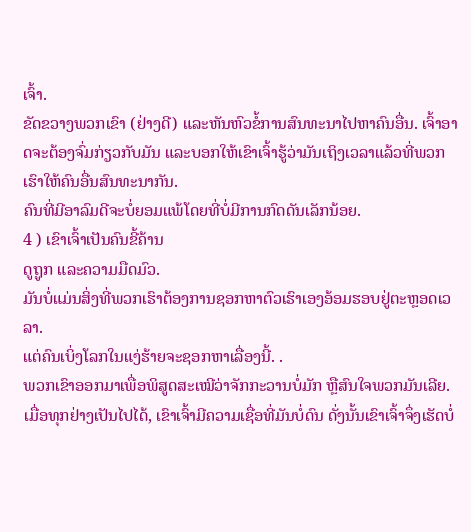ເຈົ້າ.
ຂັດຂວາງພວກເຂົາ (ຢ່າງດີ) ແລະຫັນຫົວຂໍ້ການສົນທະນາໄປຫາຄົນອື່ນ. ເຈົ້າອາດຈະຕ້ອງຈົ່ມກ່ຽວກັບມັນ ແລະບອກໃຫ້ເຂົາເຈົ້າຮູ້ວ່າມັນເຖິງເວລາແລ້ວທີ່ພວກເຮົາໃຫ້ຄົນອື່ນສົນທະນາກັນ.
ຄົນທີ່ມີອາລົມດີຈະບໍ່ຍອມແພ້ໂດຍທີ່ບໍ່ມີການກົດດັນເລັກນ້ອຍ.
4 ) ເຂົາເຈົ້າເປັນຄົນຂີ້ຄ້ານ
ດູຖູກ ແລະຄວາມມືດມົວ.
ມັນບໍ່ແມ່ນສິ່ງທີ່ພວກເຮົາຕ້ອງການຊອກຫາຕົວເຮົາເອງອ້ອມຮອບຢູ່ຕະຫຼອດເວລາ.
ແຕ່ຄົນເບິ່ງໂລກໃນແງ່ຮ້າຍຈະຊອກຫາເລື່ອງນີ້. .
ພວກເຂົາອອກມາເພື່ອພິສູດສະເໝີວ່າຈັກກະວານບໍ່ມັກ ຫຼືສົນໃຈພວກມັນເລີຍ.
ເມື່ອທຸກຢ່າງເປັນໄປໄດ້, ເຂົາເຈົ້າມີຄວາມເຊື່ອທີ່ມັນບໍ່ດົນ ດັ່ງນັ້ນເຂົາເຈົ້າຈຶ່ງເຮັດບໍ່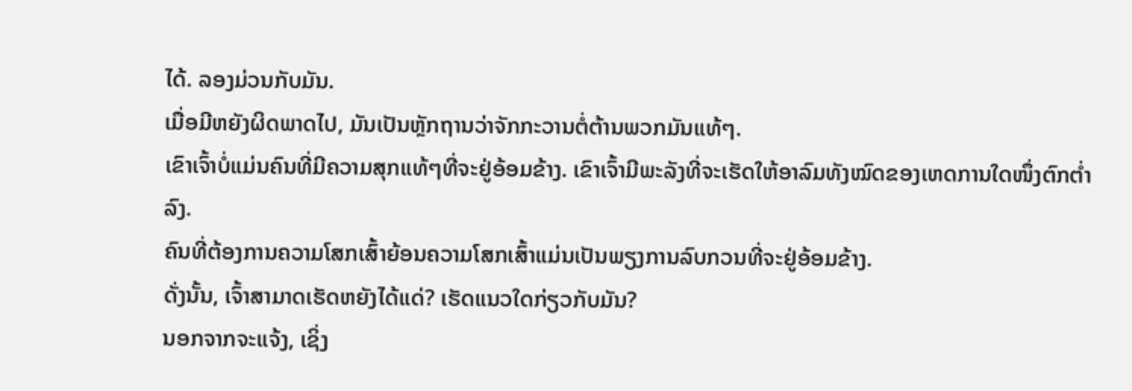ໄດ້. ລອງມ່ວນກັບມັນ.
ເມື່ອມີຫຍັງຜິດພາດໄປ, ມັນເປັນຫຼັກຖານວ່າຈັກກະວານຕໍ່ຕ້ານພວກມັນແທ້ໆ.
ເຂົາເຈົ້າບໍ່ແມ່ນຄົນທີ່ມີຄວາມສຸກແທ້ໆທີ່ຈະຢູ່ອ້ອມຂ້າງ. ເຂົາເຈົ້າມີພະລັງທີ່ຈະເຮັດໃຫ້ອາລົມທັງໝົດຂອງເຫດການໃດໜຶ່ງຕົກຕໍ່າລົງ.
ຄົນທີ່ຕ້ອງການຄວາມໂສກເສົ້າຍ້ອນຄວາມໂສກເສົ້າແມ່ນເປັນພຽງການລົບກວນທີ່ຈະຢູ່ອ້ອມຂ້າງ.
ດັ່ງນັ້ນ, ເຈົ້າສາມາດເຮັດຫຍັງໄດ້ແດ່? ເຮັດແນວໃດກ່ຽວກັບມັນ?
ນອກຈາກຈະແຈ້ງ, ເຊິ່ງ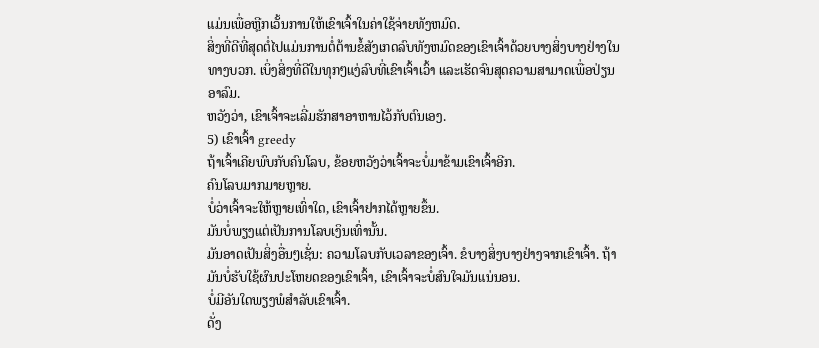ແມ່ນເພື່ອຫຼີກເວັ້ນການໃຫ້ເຂົາເຈົ້າໃນຄ່າໃຊ້ຈ່າຍທັງຫມົດ.
ສິ່ງທີ່ດີທີ່ສຸດຕໍ່ໄປແມ່ນການຕໍ່ຕ້ານຂໍ້ສັງເກດລົບທັງຫມົດຂອງເຂົາເຈົ້າດ້ວຍບາງສິ່ງບາງຢ່າງໃນທາງບວກ. ເບິ່ງສິ່ງທີ່ດີໃນທຸກໆແງ່ລົບທີ່ເຂົາເຈົ້າເວົ້າ ແລະເຮັດຈົນສຸດຄວາມສາມາດເພື່ອປ່ຽນອາລົມ.
ຫວັງວ່າ, ເຂົາເຈົ້າຈະເລີ່ມຮັກສາອາຫານໄວ້ກັບຕົນເອງ.
5) ເຂົາເຈົ້າ greedy
ຖ້າເຈົ້າເຄີຍພົບກັບຄົນໂລບ, ຂ້ອຍຫວັງວ່າເຈົ້າຈະບໍ່ມາຂ້າມເຂົາເຈົ້າອີກ.
ຄົນໂລບມາກມາຍຫຼາຍ.
ບໍ່ວ່າເຈົ້າຈະໃຫ້ຫຼາຍເທົ່າໃດ, ເຂົາເຈົ້າຢາກໄດ້ຫຼາຍຂຶ້ນ.
ມັນບໍ່ພຽງແຕ່ເປັນການໂລບເງິນເທົ່ານັ້ນ.
ມັນອາດເປັນສິ່ງອື່ນໆເຊັ່ນ: ຄວາມໂລບກັບເວລາຂອງເຈົ້າ. ຂໍບາງສິ່ງບາງຢ່າງຈາກເຂົາເຈົ້າ. ຖ້າມັນບໍ່ຮັບໃຊ້ຜົນປະໂຫຍດຂອງເຂົາເຈົ້າ, ເຂົາເຈົ້າຈະບໍ່ສົນໃຈມັນແນ່ນອນ.
ບໍ່ມີອັນໃດພຽງພໍສໍາລັບເຂົາເຈົ້າ.
ດັ່ງ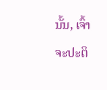ນັ້ນ, ເຈົ້າຈະປະຕິ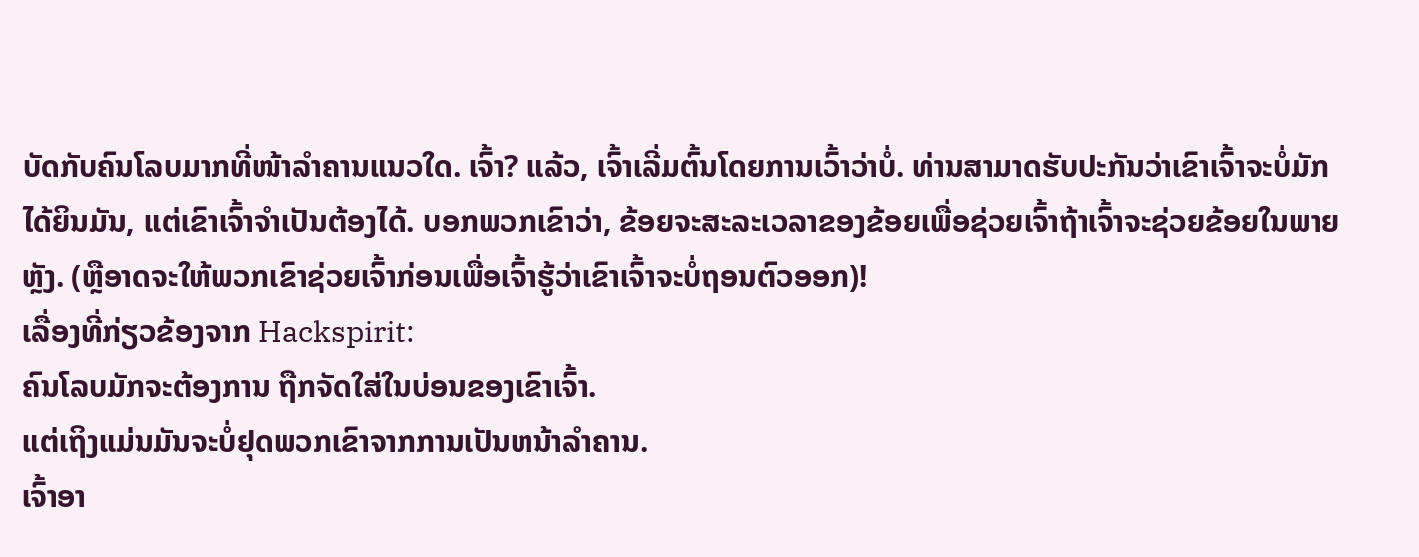ບັດກັບຄົນໂລບມາກທີ່ໜ້າລໍາຄານແນວໃດ. ເຈົ້າ? ແລ້ວ, ເຈົ້າເລີ່ມຕົ້ນໂດຍການເວົ້າວ່າບໍ່. ທ່ານສາມາດຮັບປະກັນວ່າເຂົາເຈົ້າຈະບໍ່ມັກໄດ້ຍິນມັນ, ແຕ່ເຂົາເຈົ້າຈໍາເປັນຕ້ອງໄດ້. ບອກພວກເຂົາວ່າ, ຂ້ອຍຈະສະລະເວລາຂອງຂ້ອຍເພື່ອຊ່ວຍເຈົ້າຖ້າເຈົ້າຈະຊ່ວຍຂ້ອຍໃນພາຍຫຼັງ. (ຫຼືອາດຈະໃຫ້ພວກເຂົາຊ່ວຍເຈົ້າກ່ອນເພື່ອເຈົ້າຮູ້ວ່າເຂົາເຈົ້າຈະບໍ່ຖອນຕົວອອກ)!
ເລື່ອງທີ່ກ່ຽວຂ້ອງຈາກ Hackspirit:
ຄົນໂລບມັກຈະຕ້ອງການ ຖືກຈັດໃສ່ໃນບ່ອນຂອງເຂົາເຈົ້າ.
ແຕ່ເຖິງແມ່ນມັນຈະບໍ່ຢຸດພວກເຂົາຈາກການເປັນຫນ້າລໍາຄານ.
ເຈົ້າອາ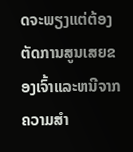ດຈະພຽງແຕ່ຕ້ອງຕັດການສູນເສຍຂອງເຈົ້າແລະຫນີຈາກຄວາມສໍາ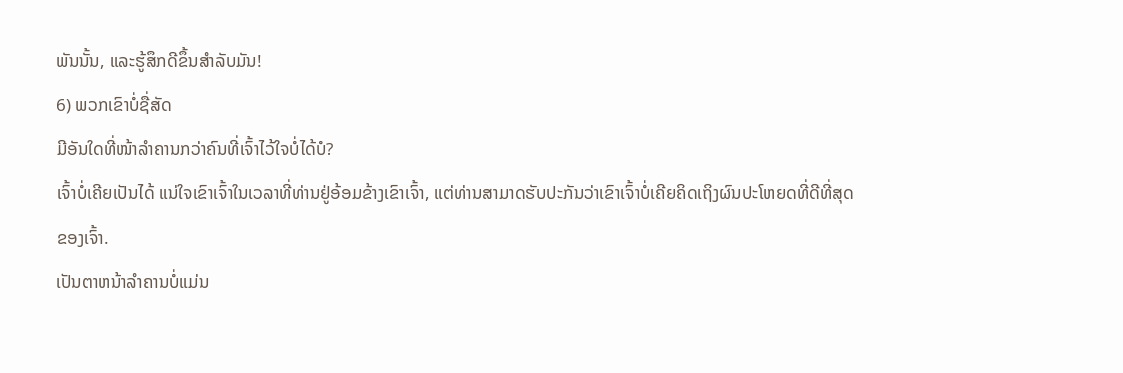ພັນນັ້ນ, ແລະຮູ້ສຶກດີຂຶ້ນສໍາລັບມັນ!
6) ພວກເຂົາບໍ່ຊື່ສັດ
ມີອັນໃດທີ່ໜ້າລຳຄານກວ່າຄົນທີ່ເຈົ້າໄວ້ໃຈບໍ່ໄດ້ບໍ?
ເຈົ້າບໍ່ເຄີຍເປັນໄດ້ ແນ່ໃຈເຂົາເຈົ້າໃນເວລາທີ່ທ່ານຢູ່ອ້ອມຂ້າງເຂົາເຈົ້າ, ແຕ່ທ່ານສາມາດຮັບປະກັນວ່າເຂົາເຈົ້າບໍ່ເຄີຍຄິດເຖິງຜົນປະໂຫຍດທີ່ດີທີ່ສຸດຂອງເຈົ້າ.
ເປັນຕາຫນ້າລໍາຄານບໍ່ແມ່ນ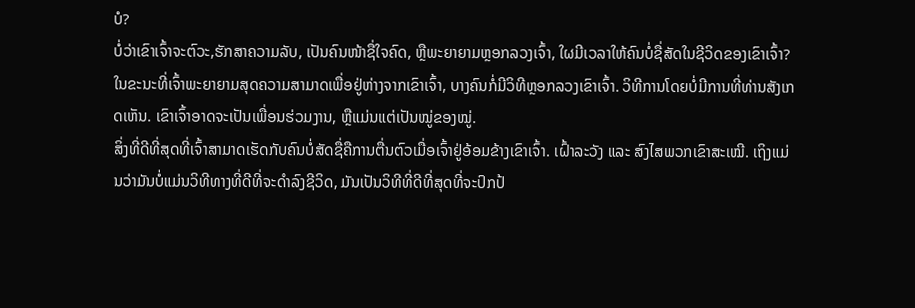ບໍ?
ບໍ່ວ່າເຂົາເຈົ້າຈະຕົວະ,ຮັກສາຄວາມລັບ, ເປັນຄົນໜ້າຊື່ໃຈຄົດ, ຫຼືພະຍາຍາມຫຼອກລວງເຈົ້າ, ໃຜມີເວລາໃຫ້ຄົນບໍ່ຊື່ສັດໃນຊີວິດຂອງເຂົາເຈົ້າ?
ໃນຂະນະທີ່ເຈົ້າພະຍາຍາມສຸດຄວາມສາມາດເພື່ອຢູ່ຫ່າງຈາກເຂົາເຈົ້າ, ບາງຄົນກໍ່ມີວິທີຫຼອກລວງເຂົາເຈົ້າ. ວິທີການໂດຍບໍ່ມີການທີ່ທ່ານສັງເກດເຫັນ. ເຂົາເຈົ້າອາດຈະເປັນເພື່ອນຮ່ວມງານ, ຫຼືແມ່ນແຕ່ເປັນໝູ່ຂອງໝູ່.
ສິ່ງທີ່ດີທີ່ສຸດທີ່ເຈົ້າສາມາດເຮັດກັບຄົນບໍ່ສັດຊື່ຄືການຕື່ນຕົວເມື່ອເຈົ້າຢູ່ອ້ອມຂ້າງເຂົາເຈົ້າ. ເຝົ້າລະວັງ ແລະ ສົງໄສພວກເຂົາສະເໝີ. ເຖິງແມ່ນວ່າມັນບໍ່ແມ່ນວິທີທາງທີ່ດີທີ່ຈະດໍາລົງຊີວິດ, ມັນເປັນວິທີທີ່ດີທີ່ສຸດທີ່ຈະປົກປ້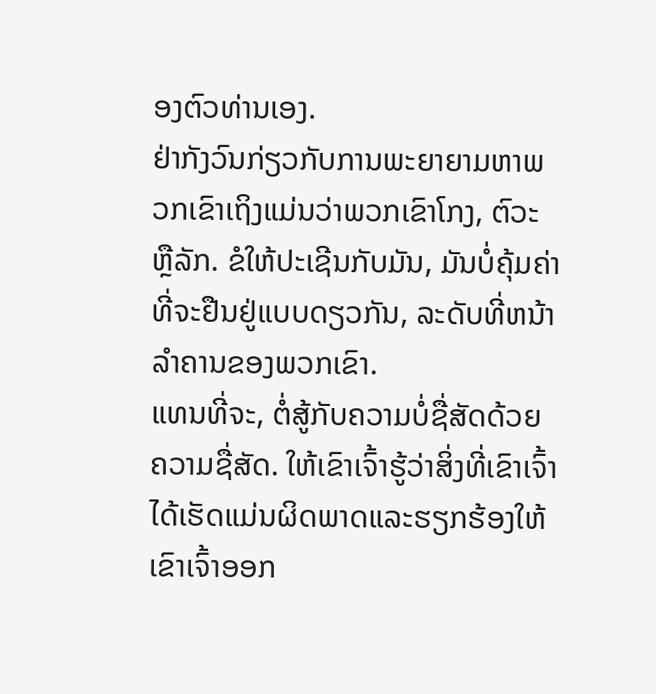ອງຕົວທ່ານເອງ.
ຢ່າກັງວົນກ່ຽວກັບການພະຍາຍາມຫາພວກເຂົາເຖິງແມ່ນວ່າພວກເຂົາໂກງ, ຕົວະ ຫຼືລັກ. ຂໍໃຫ້ປະເຊີນກັບມັນ, ມັນບໍ່ຄຸ້ມຄ່າທີ່ຈະຢືນຢູ່ແບບດຽວກັນ, ລະດັບທີ່ຫນ້າລໍາຄານຂອງພວກເຂົາ.
ແທນທີ່ຈະ, ຕໍ່ສູ້ກັບຄວາມບໍ່ຊື່ສັດດ້ວຍຄວາມຊື່ສັດ. ໃຫ້ເຂົາເຈົ້າຮູ້ວ່າສິ່ງທີ່ເຂົາເຈົ້າໄດ້ເຮັດແມ່ນຜິດພາດແລະຮຽກຮ້ອງໃຫ້ເຂົາເຈົ້າອອກ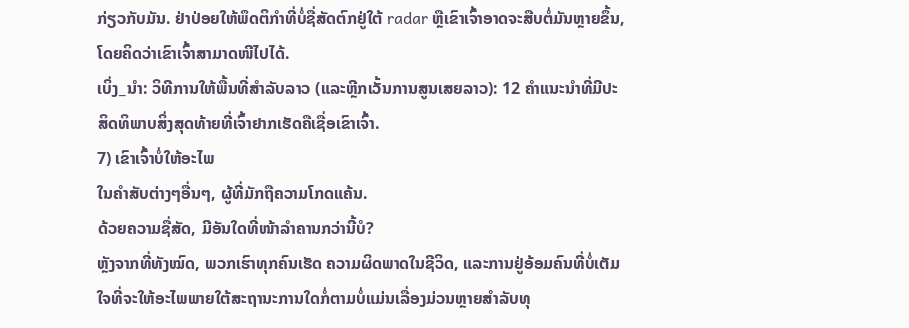ກ່ຽວກັບມັນ. ຢ່າປ່ອຍໃຫ້ພຶດຕິກຳທີ່ບໍ່ຊື່ສັດຕົກຢູ່ໃຕ້ radar ຫຼືເຂົາເຈົ້າອາດຈະສືບຕໍ່ມັນຫຼາຍຂຶ້ນ, ໂດຍຄິດວ່າເຂົາເຈົ້າສາມາດໜີໄປໄດ້.
ເບິ່ງ_ນຳ: ວິທີການໃຫ້ພື້ນທີ່ສໍາລັບລາວ (ແລະຫຼີກເວັ້ນການສູນເສຍລາວ): 12 ຄໍາແນະນໍາທີ່ມີປະສິດທິພາບສິ່ງສຸດທ້າຍທີ່ເຈົ້າຢາກເຮັດຄືເຊື່ອເຂົາເຈົ້າ.
7) ເຂົາເຈົ້າບໍ່ໃຫ້ອະໄພ
ໃນຄໍາສັບຕ່າງໆອື່ນໆ, ຜູ້ທີ່ມັກຖືຄວາມໂກດແຄ້ນ.
ດ້ວຍຄວາມຊື່ສັດ, ມີອັນໃດທີ່ໜ້າລຳຄານກວ່ານີ້ບໍ?
ຫຼັງຈາກທີ່ທັງໝົດ, ພວກເຮົາທຸກຄົນເຮັດ ຄວາມຜິດພາດໃນຊີວິດ, ແລະການຢູ່ອ້ອມຄົນທີ່ບໍ່ເຕັມໃຈທີ່ຈະໃຫ້ອະໄພພາຍໃຕ້ສະຖານະການໃດກໍ່ຕາມບໍ່ແມ່ນເລື່ອງມ່ວນຫຼາຍສໍາລັບທຸ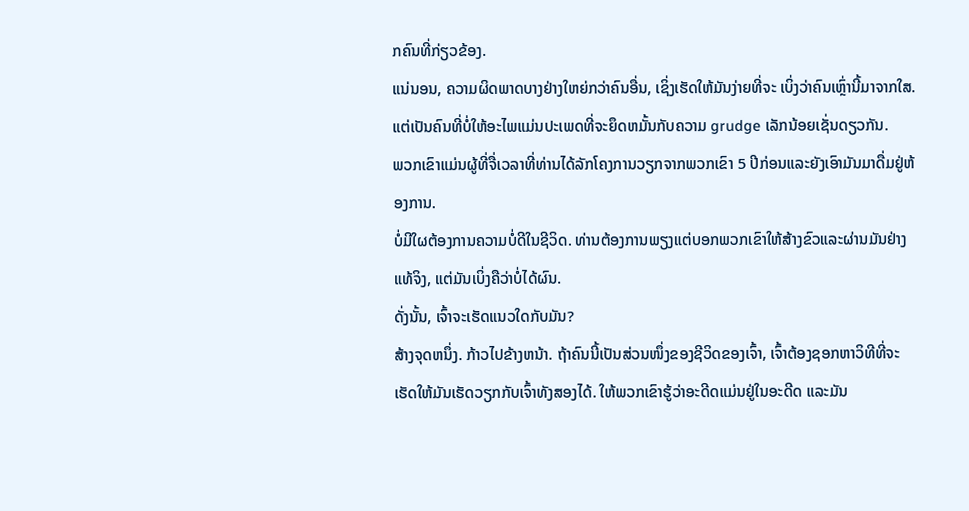ກຄົນທີ່ກ່ຽວຂ້ອງ.
ແນ່ນອນ, ຄວາມຜິດພາດບາງຢ່າງໃຫຍ່ກວ່າຄົນອື່ນ, ເຊິ່ງເຮັດໃຫ້ມັນງ່າຍທີ່ຈະ ເບິ່ງວ່າຄົນເຫຼົ່ານີ້ມາຈາກໃສ. ແຕ່ເປັນຄົນທີ່ບໍ່ໃຫ້ອະໄພແມ່ນປະເພດທີ່ຈະຍຶດຫມັ້ນກັບຄວາມ grudge ເລັກນ້ອຍເຊັ່ນດຽວກັນ.
ພວກເຂົາແມ່ນຜູ້ທີ່ຈື່ເວລາທີ່ທ່ານໄດ້ລັກໂຄງການວຽກຈາກພວກເຂົາ 5 ປີກ່ອນແລະຍັງເອົາມັນມາດື່ມຢູ່ຫ້ອງການ.
ບໍ່ມີໃຜຕ້ອງການຄວາມບໍ່ດີໃນຊີວິດ. ທ່ານຕ້ອງການພຽງແຕ່ບອກພວກເຂົາໃຫ້ສ້າງຂົວແລະຜ່ານມັນຢ່າງແທ້ຈິງ, ແຕ່ມັນເບິ່ງຄືວ່າບໍ່ໄດ້ຜົນ.
ດັ່ງນັ້ນ, ເຈົ້າຈະເຮັດແນວໃດກັບມັນ?
ສ້າງຈຸດຫນຶ່ງ. ກ້າວໄປຂ້າງຫນ້າ. ຖ້າຄົນນີ້ເປັນສ່ວນໜຶ່ງຂອງຊີວິດຂອງເຈົ້າ, ເຈົ້າຕ້ອງຊອກຫາວິທີທີ່ຈະເຮັດໃຫ້ມັນເຮັດວຽກກັບເຈົ້າທັງສອງໄດ້. ໃຫ້ພວກເຂົາຮູ້ວ່າອະດີດແມ່ນຢູ່ໃນອະດີດ ແລະມັນ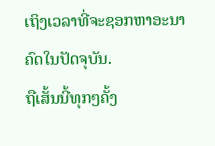ເຖິງເວລາທີ່ຈະຊອກຫາອະນາຄົດໃນປັດຈຸບັນ.
ຖືເສັ້ນນີ້ທຸກໆຄັ້ງ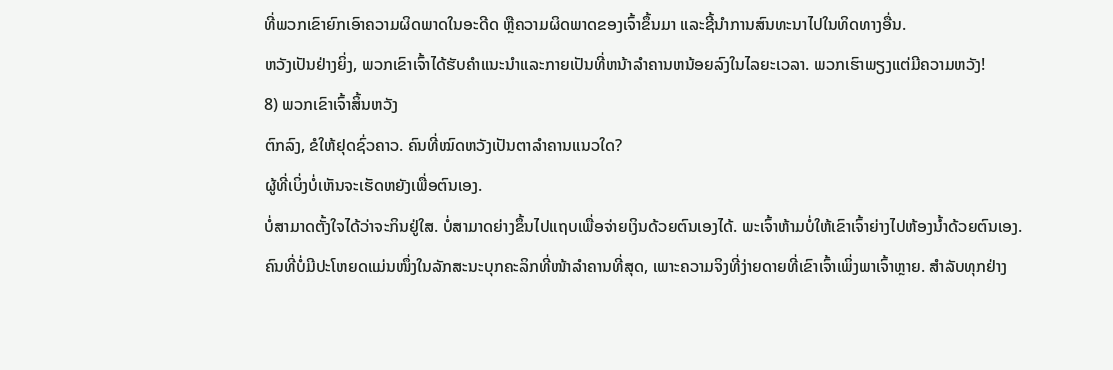ທີ່ພວກເຂົາຍົກເອົາຄວາມຜິດພາດໃນອະດີດ ຫຼືຄວາມຜິດພາດຂອງເຈົ້າຂຶ້ນມາ ແລະຊີ້ນໍາການສົນທະນາໄປໃນທິດທາງອື່ນ.
ຫວັງເປັນຢ່າງຍິ່ງ, ພວກເຂົາເຈົ້າໄດ້ຮັບຄໍາແນະນໍາແລະກາຍເປັນທີ່ຫນ້າລໍາຄານຫນ້ອຍລົງໃນໄລຍະເວລາ. ພວກເຮົາພຽງແຕ່ມີຄວາມຫວັງ!
8) ພວກເຂົາເຈົ້າສິ້ນຫວັງ
ຕົກລົງ, ຂໍໃຫ້ຢຸດຊົ່ວຄາວ. ຄົນທີ່ໝົດຫວັງເປັນຕາລຳຄານແນວໃດ?
ຜູ້ທີ່ເບິ່ງບໍ່ເຫັນຈະເຮັດຫຍັງເພື່ອຕົນເອງ.
ບໍ່ສາມາດຕັ້ງໃຈໄດ້ວ່າຈະກິນຢູ່ໃສ. ບໍ່ສາມາດຍ່າງຂຶ້ນໄປແຖບເພື່ອຈ່າຍເງິນດ້ວຍຕົນເອງໄດ້. ພະເຈົ້າຫ້າມບໍ່ໃຫ້ເຂົາເຈົ້າຍ່າງໄປຫ້ອງນໍ້າດ້ວຍຕົນເອງ.
ຄົນທີ່ບໍ່ມີປະໂຫຍດແມ່ນໜຶ່ງໃນລັກສະນະບຸກຄະລິກທີ່ໜ້າລຳຄານທີ່ສຸດ, ເພາະຄວາມຈິງທີ່ງ່າຍດາຍທີ່ເຂົາເຈົ້າເພິ່ງພາເຈົ້າຫຼາຍ. ສໍາລັບທຸກຢ່າງ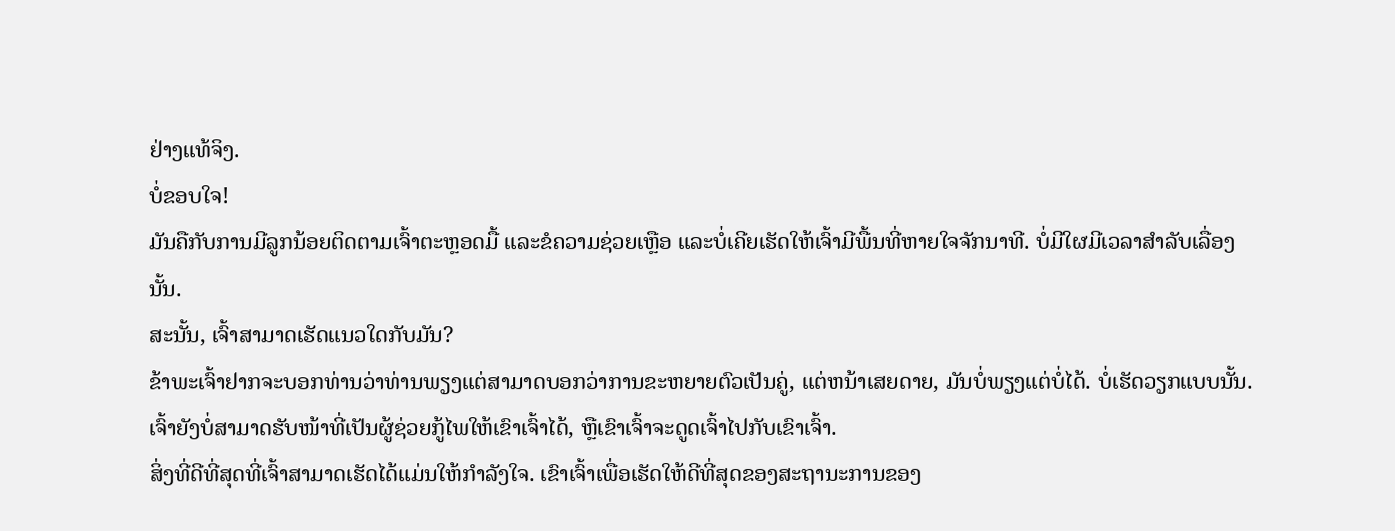ຢ່າງແທ້ຈິງ.
ບໍ່ຂອບໃຈ!
ມັນຄືກັບການມີລູກນ້ອຍຕິດຕາມເຈົ້າຕະຫຼອດມື້ ແລະຂໍຄວາມຊ່ວຍເຫຼືອ ແລະບໍ່ເຄີຍເຮັດໃຫ້ເຈົ້າມີພື້ນທີ່ຫາຍໃຈຈັກນາທີ. ບໍ່ມີໃຜມີເວລາສໍາລັບເລື່ອງນັ້ນ.
ສະນັ້ນ, ເຈົ້າສາມາດເຮັດແນວໃດກັບມັນ?
ຂ້າພະເຈົ້າຢາກຈະບອກທ່ານວ່າທ່ານພຽງແຕ່ສາມາດບອກວ່າການຂະຫຍາຍຕົວເປັນຄູ່, ແຕ່ຫນ້າເສຍດາຍ, ມັນບໍ່ພຽງແຕ່ບໍ່ໄດ້. ບໍ່ເຮັດວຽກແບບນັ້ນ.
ເຈົ້າຍັງບໍ່ສາມາດຮັບໜ້າທີ່ເປັນຜູ້ຊ່ວຍກູ້ໄພໃຫ້ເຂົາເຈົ້າໄດ້, ຫຼືເຂົາເຈົ້າຈະດູດເຈົ້າໄປກັບເຂົາເຈົ້າ.
ສິ່ງທີ່ດີທີ່ສຸດທີ່ເຈົ້າສາມາດເຮັດໄດ້ແມ່ນໃຫ້ກຳລັງໃຈ. ເຂົາເຈົ້າເພື່ອເຮັດໃຫ້ດີທີ່ສຸດຂອງສະຖານະການຂອງ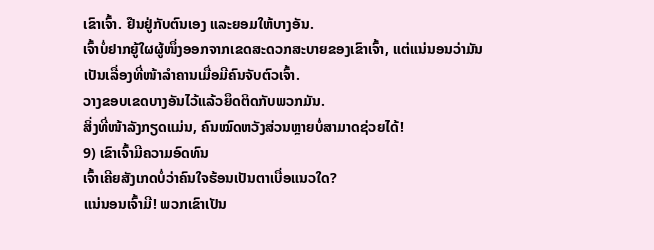ເຂົາເຈົ້າ. ຢືນຢູ່ກັບຕົນເອງ ແລະຍອມໃຫ້ບາງອັນ.
ເຈົ້າບໍ່ຢາກຍູ້ໃຜຜູ້ໜຶ່ງອອກຈາກເຂດສະດວກສະບາຍຂອງເຂົາເຈົ້າ, ແຕ່ແນ່ນອນວ່າມັນເປັນເລື່ອງທີ່ໜ້າລຳຄານເມື່ອມີຄົນຈັບຕົວເຈົ້າ.
ວາງຂອບເຂດບາງອັນໄວ້ແລ້ວຍຶດຕິດກັບພວກມັນ.
ສິ່ງທີ່ໜ້າລັງກຽດແມ່ນ, ຄົນໝົດຫວັງສ່ວນຫຼາຍບໍ່ສາມາດຊ່ວຍໄດ້!
9) ເຂົາເຈົ້າມີຄວາມອົດທົນ
ເຈົ້າເຄີຍສັງເກດບໍ່ວ່າຄົນໃຈຮ້ອນເປັນຕາເບື່ອແນວໃດ?
ແນ່ນອນເຈົ້າມີ! ພວກເຂົາເປັນ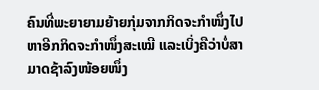ຄົນທີ່ພະຍາຍາມຍ້າຍກຸ່ມຈາກກິດຈະກຳໜຶ່ງໄປຫາອີກກິດຈະກຳໜຶ່ງສະເໝີ ແລະເບິ່ງຄືວ່າບໍ່ສາມາດຊ້າລົງໜ້ອຍໜຶ່ງ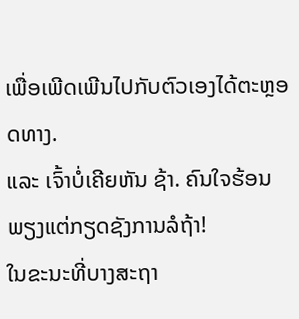ເພື່ອເພີດເພີນໄປກັບຕົວເອງໄດ້ຕະຫຼອດທາງ.
ແລະ ເຈົ້າບໍ່ເຄີຍຫັນ ຊ້າ. ຄົນໃຈຮ້ອນພຽງແຕ່ກຽດຊັງການລໍຖ້າ!
ໃນຂະນະທີ່ບາງສະຖາ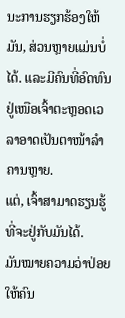ນະການຮຽກຮ້ອງໃຫ້ມັນ, ສ່ວນຫຼາຍແມ່ນບໍ່ໄດ້. ແລະມີຄົນທີ່ອົດທົນຢູ່ເໜືອເຈົ້າຕະຫຼອດເວລາອາດເປັນຕາໜ້າລຳຄານຫຼາຍ.
ແຕ່, ເຈົ້າສາມາດຮຽນຮູ້ທີ່ຈະຢູ່ກັບມັນໄດ້.
ມັນໝາຍຄວາມວ່າປ່ອຍໃຫ້ຄົນ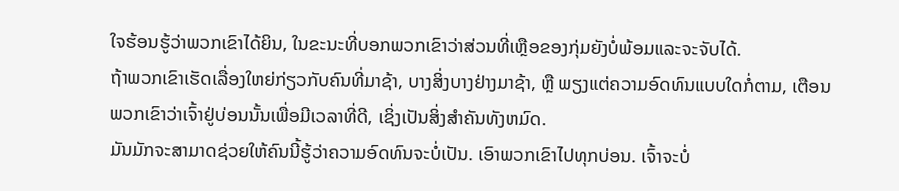ໃຈຮ້ອນຮູ້ວ່າພວກເຂົາໄດ້ຍິນ, ໃນຂະນະທີ່ບອກພວກເຂົາວ່າສ່ວນທີ່ເຫຼືອຂອງກຸ່ມຍັງບໍ່ພ້ອມແລະຈະຈັບໄດ້.
ຖ້າພວກເຂົາເຮັດເລື່ອງໃຫຍ່ກ່ຽວກັບຄົນທີ່ມາຊ້າ, ບາງສິ່ງບາງຢ່າງມາຊ້າ, ຫຼື ພຽງແຕ່ຄວາມອົດທົນແບບໃດກໍ່ຕາມ, ເຕືອນພວກເຂົາວ່າເຈົ້າຢູ່ບ່ອນນັ້ນເພື່ອມີເວລາທີ່ດີ, ເຊິ່ງເປັນສິ່ງສໍາຄັນທັງຫມົດ.
ມັນມັກຈະສາມາດຊ່ວຍໃຫ້ຄົນນີ້ຮູ້ວ່າຄວາມອົດທົນຈະບໍ່ເປັນ. ເອົາພວກເຂົາໄປທຸກບ່ອນ. ເຈົ້າຈະບໍ່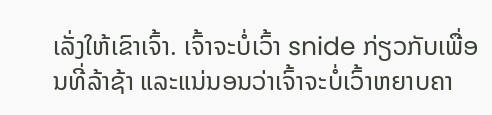ເລັ່ງໃຫ້ເຂົາເຈົ້າ. ເຈົ້າຈະບໍ່ເວົ້າ snide ກ່ຽວກັບເພື່ອນທີ່ລ້າຊ້າ ແລະແນ່ນອນວ່າເຈົ້າຈະບໍ່ເວົ້າຫຍາບຄາ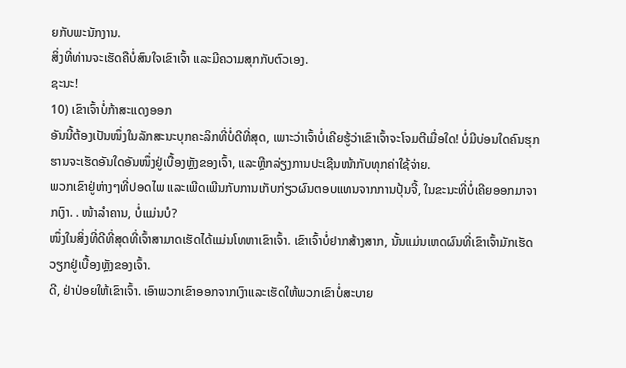ຍກັບພະນັກງານ.
ສິ່ງທີ່ທ່ານຈະເຮັດຄືບໍ່ສົນໃຈເຂົາເຈົ້າ ແລະມີຄວາມສຸກກັບຕົວເອງ.
ຊະນະ!
10) ເຂົາເຈົ້າບໍ່ກ້າສະແດງອອກ
ອັນນີ້ຕ້ອງເປັນໜຶ່ງໃນລັກສະນະບຸກຄະລິກທີ່ບໍ່ດີທີ່ສຸດ, ເພາະວ່າເຈົ້າບໍ່ເຄີຍຮູ້ວ່າເຂົາເຈົ້າຈະໂຈມຕີເມື່ອໃດ! ບໍ່ມີບ່ອນໃດຄົນຮຸກຮານຈະເຮັດອັນໃດອັນໜຶ່ງຢູ່ເບື້ອງຫຼັງຂອງເຈົ້າ, ແລະຫຼີກລ່ຽງການປະເຊີນໜ້າກັບທຸກຄ່າໃຊ້ຈ່າຍ.
ພວກເຂົາຢູ່ຫ່າງໆທີ່ປອດໄພ ແລະເພີດເພີນກັບການເກັບກ່ຽວຜົນຕອບແທນຈາກການປຸ້ນຈີ້, ໃນຂະນະທີ່ບໍ່ເຄີຍອອກມາຈາກເງົາ. . ໜ້າລຳຄານ, ບໍ່ແມ່ນບໍ?
ໜຶ່ງໃນສິ່ງທີ່ດີທີ່ສຸດທີ່ເຈົ້າສາມາດເຮັດໄດ້ແມ່ນໂທຫາເຂົາເຈົ້າ. ເຂົາເຈົ້າບໍ່ຢາກສ້າງສາກ, ນັ້ນແມ່ນເຫດຜົນທີ່ເຂົາເຈົ້າມັກເຮັດວຽກຢູ່ເບື້ອງຫຼັງຂອງເຈົ້າ.
ດີ, ຢ່າປ່ອຍໃຫ້ເຂົາເຈົ້າ. ເອົາພວກເຂົາອອກຈາກເງົາແລະເຮັດໃຫ້ພວກເຂົາບໍ່ສະບາຍ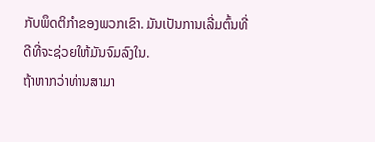ກັບພຶດຕິກໍາຂອງພວກເຂົາ. ມັນເປັນການເລີ່ມຕົ້ນທີ່ດີທີ່ຈະຊ່ວຍໃຫ້ມັນຈົມລົງໃນ.
ຖ້າຫາກວ່າທ່ານສາມາ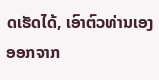ດເຮັດໄດ້, ເອົາຕົວທ່ານເອງອອກຈາກ